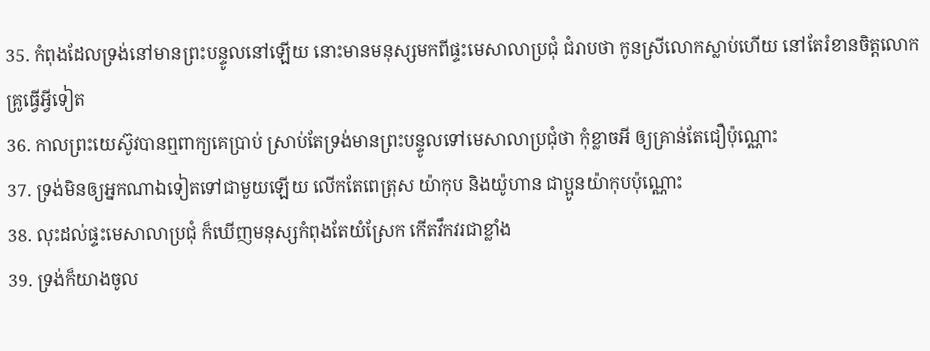35. កំពុងដែលទ្រង់នៅមានព្រះបន្ទូលនៅឡើយ នោះមានមនុស្សមកពីផ្ទះមេសាលាប្រជុំ ជំរាបថា កូនស្រីលោកស្លាប់ហើយ នៅតែរំខានចិត្តលោកគ្រូធ្វើអ្វីទៀត
36. កាលព្រះយេស៊ូវបានឮពាក្យគេប្រាប់ ស្រាប់តែទ្រង់មានព្រះបន្ទូលទៅមេសាលាប្រជុំថា កុំខ្លាចអី ឲ្យគ្រាន់តែជឿប៉ុណ្ណោះ
37. ទ្រង់មិនឲ្យអ្នកណាឯទៀតទៅជាមួយឡើយ លើកតែពេត្រុស យ៉ាកុប និងយ៉ូហាន ជាប្អូនយ៉ាកុបប៉ុណ្ណោះ
38. លុះដល់ផ្ទះមេសាលាប្រជុំ ក៏ឃើញមនុស្សកំពុងតែយំស្រែក កើតវឹកវរជាខ្លាំង
39. ទ្រង់ក៏យាងចូល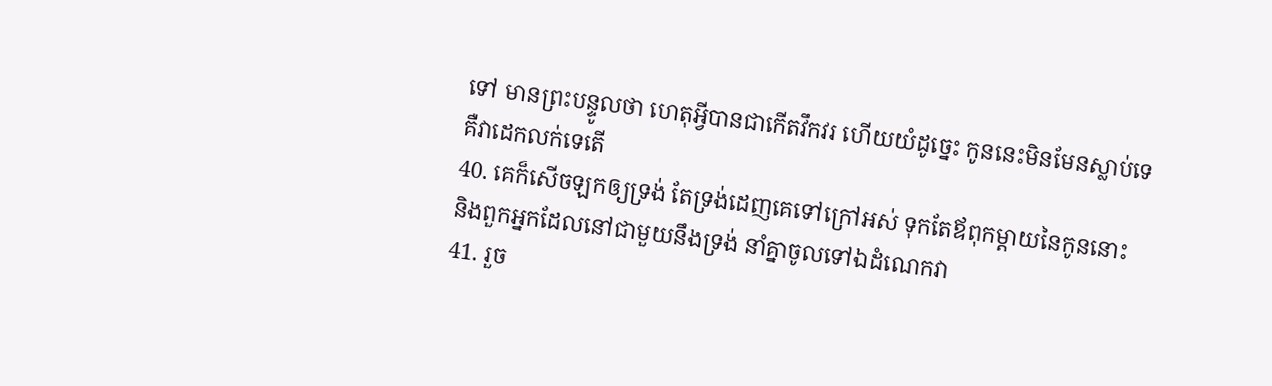ទៅ មានព្រះបន្ទូលថា ហេតុអ្វីបានជាកើតវឹកវរ ហើយយំដូច្នេះ កូននេះមិនមែនស្លាប់ទេ គឺវាដេកលក់ទេតើ
40. គេក៏សើចឡកឲ្យទ្រង់ តែទ្រង់ដេញគេទៅក្រៅអស់ ទុកតែឪពុកម្តាយនៃកូននោះ និងពួកអ្នកដែលនៅជាមួយនឹងទ្រង់ នាំគ្នាចូលទៅឯដំណេកវា
41. រួច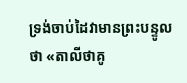ទ្រង់ចាប់ដៃវាមានព្រះបន្ទូលថា «តាលីថាគូ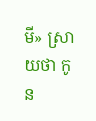មី» ស្រាយថា កូន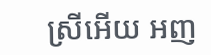ស្រីអើយ អញ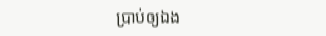ប្រាប់ឲ្យឯង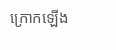ក្រោកឡើង